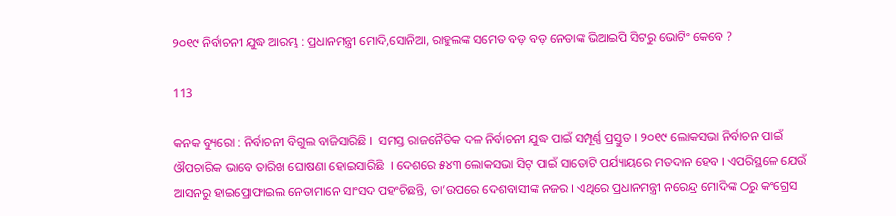୨୦୧୯ ନିର୍ବାଚନୀ ଯୁଦ୍ଧ ଆରମ୍ଭ : ପ୍ରଧାନମନ୍ତ୍ରୀ ମୋଦି,ସୋନିଆ, ରାହୁଲଙ୍କ ସମେତ ବଡ଼ ବଡ଼ ନେତାଙ୍କ ଭିଆଇପି ସିଟରୁ ଭୋଟିଂ କେବେ ?

113

କନକ ବ୍ୟୁରୋ : ନିର୍ବାଚନୀ ବିଗୁଲ ବାଜିସାରିଛି ।  ସମସ୍ତ ରାଜନୈତିକ ଦଳ ନିର୍ବାଚନୀ ଯୁଦ୍ଧ ପାଇଁ ସମ୍ପୂର୍ଣ୍ଣ ପ୍ରସ୍ତୁତ । ୨୦୧୯ ଲୋକସଭା ନିର୍ବାଚନ ପାଇଁ ଔପଚାରିକ ଭାବେ ତାରିଖ ଘୋଷଣା ହୋଇସାରିଛି  । ଦେଶରେ ୫୪୩ ଲୋକସଭା ସିଟ୍ ପାଇଁ ସାତୋଟି ପର୍ଯ୍ୟାୟରେ ମତଦାନ ହେବ । ଏପରିସ୍ଥଳେ ଯେଉଁ ଆସନରୁ ହାଇପ୍ରୋଫାଇଲ ନେତାମାନେ ସାଂସଦ ପହଂଚିଛନ୍ତି, ତା’ଉପରେ ଦେଶବାସୀଙ୍କ ନଜର । ଏଥିରେ ପ୍ରଧାନମନ୍ତ୍ରୀ ନରେନ୍ଦ୍ର ମୋଦିଙ୍କ ଠରୁ କଂଗ୍ରେସ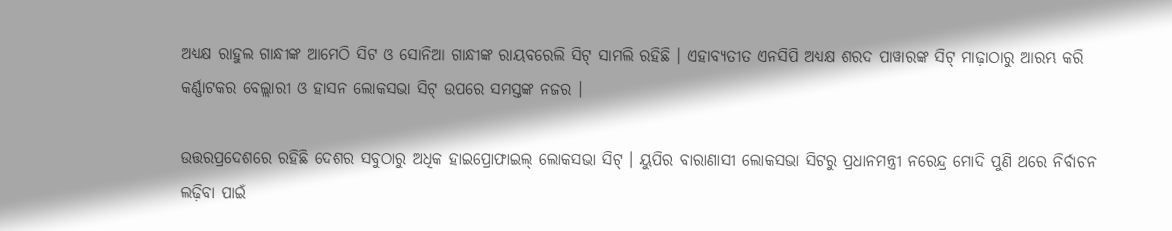ଅଧ୍ୟକ୍ଷ ରାହୁଲ ଗାନ୍ଧୀଙ୍କ ଆମେଠି ସିଟ ଓ ସୋନିଆ ଗାନ୍ଧୀଙ୍କ ରାୟବରେଲି ସିଟ୍ ସାମଲି ରହିଛି । ଏହାବ୍ୟତୀତ ଏନସିପି ଅଧ୍ୟକ୍ଷ ଶରଦ ପାୱାରଙ୍କ ସିଟ୍ ମାଢ଼ାଠାରୁ ଆରମ୍ଭ କରି କର୍ଣ୍ଣାଟକର ବେଲ୍ଲାରୀ ଓ ହାସନ ଲୋକସଭା ସିଟ୍ ଉପରେ ସମସ୍ତଙ୍କ ନଜର ।

ଉତ୍ତରପ୍ରଦେଶରେ ରହିଛି ଦେଶର ସବୁଠାରୁ ଅଧିକ ହାଇପ୍ରୋଫାଇଲ୍ ଲୋକସଭା ସିଟ୍ । ୟୁପିର ବାରାଣାସୀ ଲୋକସଭା ସିଟରୁ ପ୍ରଧାନମନ୍ତ୍ରୀ ନରେନ୍ଦ୍ର ମୋଦି ପୁଣି ଥରେ ନିର୍ବାଚନ ଲଢ଼ିବା ପାଇଁ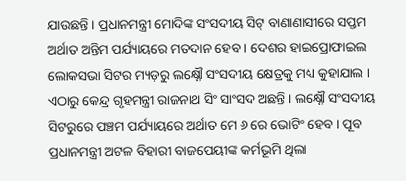ଯାଉଛନ୍ତି । ପ୍ରଧାନମନ୍ତ୍ରୀ ମୋଦିଙ୍କ ସଂସଦୀୟ ସିଟ୍ ବାଣାଣାସୀରେ ସପ୍ତମ ଅର୍ଥାତ ଅନ୍ତିମ ପର୍ଯ୍ୟାୟରେ ମତଦାନ ହେବ । ଦେଶର ହାଇପ୍ରୋଫାଇଲ ଲୋକସଭା ସିଟର ମ୍ୟଡ଼ରୁ ଲକ୍ଷ୍ନୌ ସଂସଦୀୟ କ୍ଷେତ୍ରକୁ ମଧ୍ୟ କୁହାଯାଲ । ଏଠାରୁ କେନ୍ଦ୍ର ଗୃହମନ୍ତ୍ରୀ ରାଜନାଥ ସିଂ ସାଂସଦ ଅଛନ୍ତି । ଲକ୍ଷ୍ନୌ ସଂସଦୀୟ ସିଟରୁରେ ପଞ୍ଚମ ପର୍ଯ୍ୟାୟରେ ଅର୍ଥାତ ମେ ୬ ରେ ଭୋଟିଂ ହେବ । ପୂବ ପ୍ରଧାନମନ୍ତ୍ରୀ ଅଟଳ ବିହାରୀ ବାଜପେୟୀଙ୍କ କର୍ମଭୂମି ଥିଲା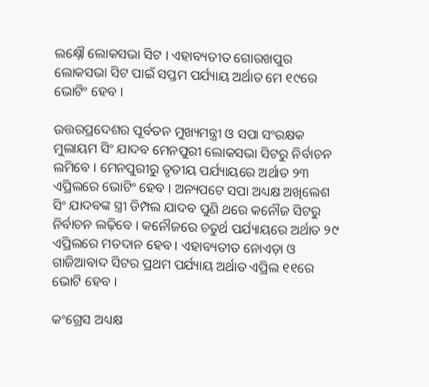ଲକ୍ଷ୍ନୌ ଲୋକସଭା ସିଟ । ଏହାବ୍ୟତୀତ ଗୋରଖପୁର ଲୋକସଭା ସିଟ ପାଇଁ ସପ୍ତମ ପର୍ଯ୍ୟାୟ ଅର୍ଥାତ ମେ ୧୯ରେ ଭୋଟିଂ ହେବ ।

ଉତ୍ତରପ୍ରଦେଶର ପୂର୍ବତନ ମୁଖ୍ୟମନ୍ତ୍ରୀ ଓ ସପା ସଂରକ୍ଷକ ମୁଲାୟମ ସିଂ ଯାଦବ ମେନପୁରୀ ଲୋକସଭା ସିଟରୁ ନିର୍ବାଚନ ଲମିବେ । ମେନପୁରୀରୁ ତୃତୀୟ ପର୍ଯ୍ୟାୟରେ ଅର୍ଥାତ ୨୩ ଏପ୍ରିଲରେ ଭୋଟିଂ ହେବ । ଅନ୍ୟପଟେ ସପା ଅଧ୍ୟକ୍ଷ ଅଖିଲେଶ ସିଂ ଯାଦବଙ୍କ ସ୍ତ୍ରୀ ଡିମ୍ପଲ ଯାଦବ ପୁଣି ଥରେ କନୌଜ ସିଟରୁ ନିର୍ବାଚନ ଲଢ଼ିବେ । କନୌଜରେ ଚତୁର୍ଥ ପର୍ଯ୍ୟାୟରେ ଅର୍ଥାତ ୨୯ ଏପ୍ରିଲରେ ମତଦାନ ହେବ । ଏହାବ୍ୟତୀତ ନୋଏଡ଼ା ଓ ଗାଜିଆବାଦ ସିଟର ପ୍ରଥମ ପର୍ଯ୍ୟାୟ ଅର୍ଥାତ ଏପ୍ରିଲ ୧୧ରେ ଭୋଟି ହେବ ।

କଂଗ୍ରେସ ଅଧ୍ୟକ୍ଷ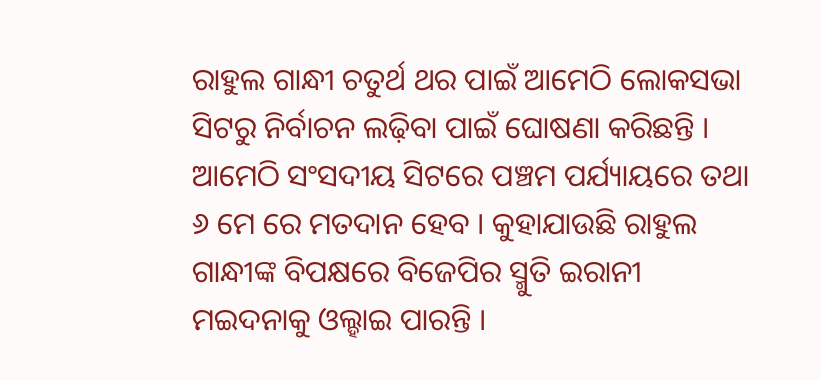ରାହୁଲ ଗାନ୍ଧୀ ଚତୁର୍ଥ ଥର ପାଇଁ ଆମେଠି ଲୋକସଭା ସିଟରୁ ନିର୍ବାଚନ ଲଢ଼ିବା ପାଇଁ ଘୋଷଣା କରିଛନ୍ତି । ଆମେଠି ସଂସଦୀୟ ସିଟରେ ପଞ୍ଚମ ପର୍ଯ୍ୟାୟରେ ତଥା ୬ ମେ ରେ ମତଦାନ ହେବ । କୁହାଯାଉଛି ରାହୁଲ ଗାନ୍ଧୀଙ୍କ ବିପକ୍ଷରେ ବିଜେପିର ସ୍ମୁତି ଇରାନୀ ମଇଦନାକୁ ଓଲ୍ହାଇ ପାରନ୍ତି ।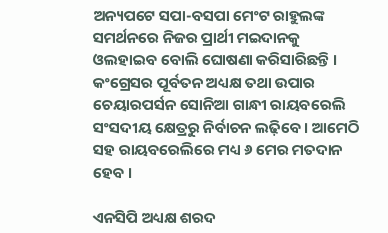ଅନ୍ୟପଟେ ସପା-ବସପା ମେଂଟ ରାହୁଲଙ୍କ ସମର୍ଥନରେ ନିଜର ପ୍ରାର୍ଥୀ ମଇଦାନକୁ ଓଲହାଇବ ବୋଲି ଘୋଷଣା କରିସାରିଛନ୍ତି । କଂଗ୍ରେସର ପୂର୍ବତନ ଅଧ୍ୟକ୍ଷ ତଥା ଉପାର ଚେୟାରପର୍ସନ ସୋନିଆ ଗାନ୍ଧୀ ରାୟବରେଲି ସଂସଦୀୟ କ୍ଷେତ୍ରରୁ ନିର୍ବାଚନ ଲଢ଼ିବେ । ଆମେଠି ସହ ରାୟବରେଲିରେ ମଧ୍ୟ ୬ ମେର ମତଦାନ ହେବ ।

ଏନସିପି ଅଧ୍ୟକ୍ଷ ଶରଦ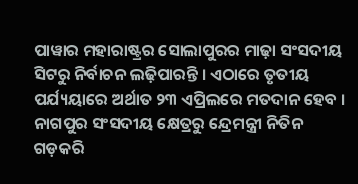ପାୱାର ମହାରାଷ୍ଟ୍ରର ସୋଲାପୁରର ମାଢ଼ା ସଂସଦୀୟ ସିଟରୁ ନିର୍ବାଚନ ଲଢ଼ିପାରନ୍ତି । ଏଠାରେ ତୃତୀୟ ପର୍ଯ୍ୟୟାରେ ଅର୍ଥାତ ୨୩ ଏପ୍ରିଲରେ ମତଦାନ ହେବ । ନାଗପୁର ସଂସଦୀୟ କ୍ଷେତ୍ରରୁ ନ୍ଦ୍ରେମନ୍ତ୍ରୀ ନିତିନ ଗଡ଼କରି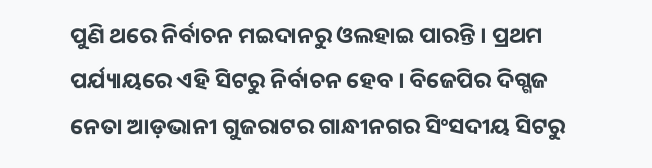ପୁଣି ଥରେ ନିର୍ବାଚନ ମଇଦାନରୁ ଓଲହାଇ ପାରନ୍ତି । ପ୍ରଥମ ପର୍ଯ୍ୟାୟରେ ଏହି ସିଟରୁ ନିର୍ବାଚନ ହେବ । ବିଜେପିର ଦିଗ୍ଗଜ ନେତା ଆଡ଼ଭାନୀ ଗୁଜରାଟର ଗାନ୍ଧୀନଗର ସିଂସଦୀୟ ସିଟରୁ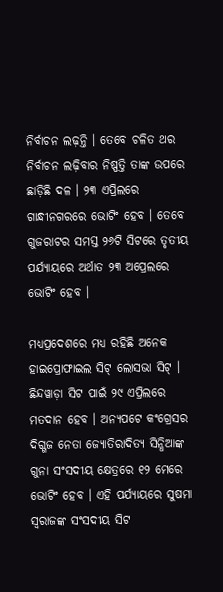ନିର୍ବାଚନ ଲଢ଼ନ୍ତି । ତେବେ ଚଳିତ ଥର ନିର୍ବାଚନ ଲଢ଼ିବାର ନିଷ୍ପତ୍ତି ତାଙ୍କ ଉପରେ ଛାଡ଼ିଛି ଦଳ । ୨୩ ଏପ୍ରିଲରେ ଗାନ୍ଧୀନଗରରେ ଭୋଟିଂ ହେବ । ତେବେ ଗୁଜରାଟର ସମସ୍ତ ୨୬ଟି ସିଟରେ ତୃତୀୟ ପର୍ଯ୍ୟାୟରେ ଅର୍ଥାତ ୨୩ ଅପ୍ରେଲରେ ଭୋଟିଂ ହେବ ।

ମଧ୍ୟପ୍ରଦେଶରେ ମଧ୍ୟ ରହିଛି ଅନେକ ହାଇପ୍ରୋଫାଇଲ ସିଟ୍ ଲୋସଭା ସିଟ୍ । ଛିନ୍ଦୱାଡ଼ା ସିଟ ପାଇଁ ୨୯ ଏପ୍ରିଲରେ ମତଦାନ ହେବ । ଅନ୍ୟପଟେ କଂଗ୍ରେସର ଦିଗ୍ଗଜ ନେତା ଜ୍ୟୋତିରାଦିତ୍ୟ ସିନ୍ଧିଆଙ୍କ ଗୁନା ସଂସଦୀୟ କ୍ଷେତ୍ରରେ ୧୨ ମେରେ ଭୋଟିଂ ହେବ । ଏହି ପର୍ଯ୍ୟାୟରେ ସୁଷମା ସ୍ୱରାଜଙ୍କ ସଂସଦୀୟ ସିଟ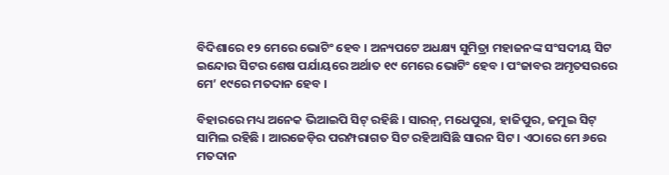ବିଦିଶାରେ ୧୨ ମେରେ ଭୋଟିଂ ହେବ । ଅନ୍ୟପଟେ ଅଧକ୍ଷ୍ୟ ସୁମିତ୍ରା ମହାଜନଙ୍କ ସଂସଦୀୟ ସିଟ ଇନ୍ଦୋର ସିଟର ଶେଷ ପର୍ଯାୟରେ ଅର୍ଥାତ ୧୯ ମେରେ ଭୋଟିଂ ହେବ । ପଂଜାବର ଅମୃତସରରେ ମେ’ ୧୯ରେ ମତଦାନ ହେବ ।

ବିହାରରେ ମଧ୍ୟ ଅନେକ ଭିଆଇପି ସିଟ୍ ରହିଛି । ସାରନ୍, ମଧେପୁରା, ହାଜିପୁର, ଜମୁଇ ସିଟ୍ ସାମିଲ ରହିଛି । ଆରଜେଡ଼ିର ପରମ୍ପରାଗତ ସିଟ ରହିଆସିଛି ସାରନ ସିଟ । ଏଠାରେ ମେ ୬ରେ ମତଦାନ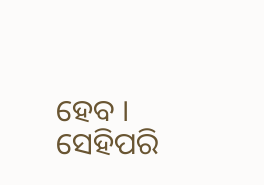ହେବ । ସେହିପରି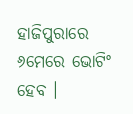ହାଜିପୁରାରେ ୬ମେରେ ଭୋଟିଂ ହେବ ।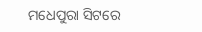ମଧେପୁରା ସିଟରେ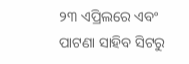୨୩ ଏପ୍ରିଲରେ ଏବଂ ପାଟଣା ସାହିବ ସିଟରୁ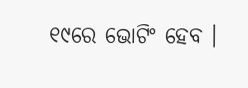୧୯ରେ ଭୋଟିଂ ହେବ ।